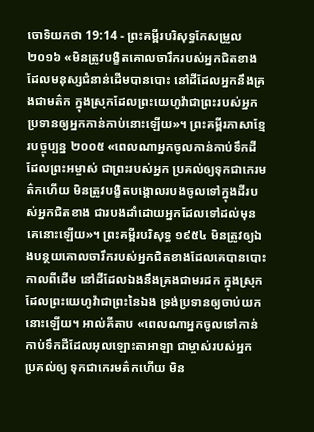ចោទិយកថា 19:14 - ព្រះគម្ពីរបរិសុទ្ធកែសម្រួល ២០១៦ «មិនត្រូវបង្ខិតគោលចារឹករបស់អ្នកជិតខាង ដែលមនុស្សជំនាន់ដើមបានបោះ នៅដីដែលអ្នកនឹងគ្រងជាមត៌ក ក្នុងស្រុកដែលព្រះយេហូវ៉ាជាព្រះរបស់អ្នក ប្រទានឲ្យអ្នកកាន់កាប់នោះឡើយ»។ ព្រះគម្ពីរភាសាខ្មែរបច្ចុប្បន្ន ២០០៥ «ពេលណាអ្នកចូលកាន់កាប់ទឹកដីដែលព្រះអម្ចាស់ ជាព្រះរបស់អ្នក ប្រគល់ឲ្យទុកជាកេរមត៌កហើយ មិនត្រូវបង្ខិតបង្គោលរបងចូលទៅក្នុងដីរបស់អ្នកជិតខាង ជារបងដាំដោយអ្នកដែលទៅដល់មុនគេនោះឡើយ»។ ព្រះគម្ពីរបរិសុទ្ធ ១៩៥៤ មិនត្រូវឲ្យឯងបន្ថយគោលចារឹករបស់អ្នកជិតខាងដែលគេបានបោះកាលពីដើម នៅដីដែលឯងនឹងគ្រងជាមរដក ក្នុងស្រុកដែលព្រះយេហូវ៉ាជាព្រះនៃឯង ទ្រង់ប្រទានឲ្យចាប់យកនោះឡើយ។ អាល់គីតាប «ពេលណាអ្នកចូលទៅកាន់កាប់ទឹកដីដែលអុលឡោះតាអាឡា ជាម្ចាស់របស់អ្នក ប្រគល់ឲ្យ ទុកជាកេរមត៌កហើយ មិន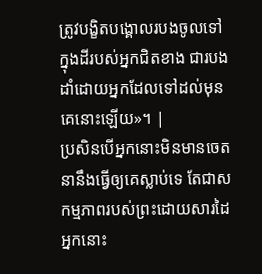ត្រូវបង្ខិតបង្គោលរបងចូលទៅក្នុងដីរបស់អ្នកជិតខាង ជារបងដាំដោយអ្នកដែលទៅដល់មុនគេនោះឡើយ»។ |
ប្រសិនបើអ្នកនោះមិនមានចេតនានឹងធ្វើឲ្យគេស្លាប់ទេ តែជាសកម្មភាពរបស់ព្រះដោយសារដៃអ្នកនោះ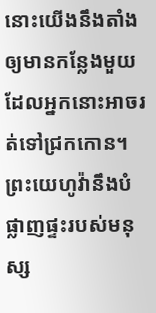នោះយើងនឹងតាំងឲ្យមានកន្លែងមួយ ដែលអ្នកនោះអាចរត់ទៅជ្រកកោន។
ព្រះយេហូវ៉ានឹងបំផ្លាញផ្ទះរបស់មនុស្ស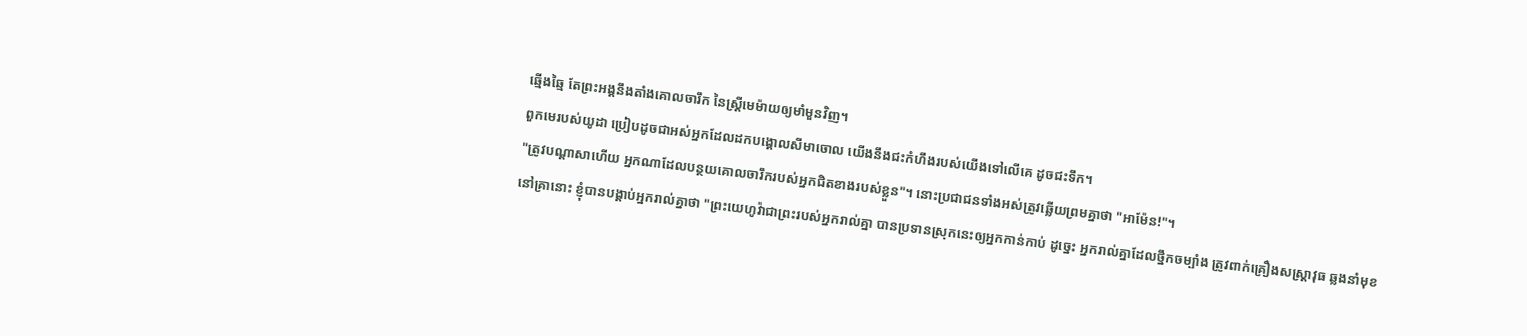ឆ្មើងឆ្មៃ តែព្រះអង្គនឹងតាំងគោលចារឹក នៃស្ត្រីមេម៉ាយឲ្យមាំមួនវិញ។
ពួកមេរបស់យូដា ប្រៀបដូចជាអស់អ្នកដែលដកបង្គោលសីមាចោល យើងនឹងជះកំហឹងរបស់យើងទៅលើគេ ដូចជះទឹក។
"ត្រូវបណ្ដាសាហើយ អ្នកណាដែលបន្ថយគោលចារឹករបស់អ្នកជិតខាងរបស់ខ្លួន"។ នោះប្រជាជនទាំងអស់ត្រូវឆ្លើយព្រមគ្នាថា "អាម៉ែន!"។
នៅគ្រានោះ ខ្ញុំបានបង្គាប់អ្នករាល់គ្នាថា "ព្រះយេហូវ៉ាជាព្រះរបស់អ្នករាល់គ្នា បានប្រទានស្រុកនេះឲ្យអ្នកកាន់កាប់ ដូច្នេះ អ្នករាល់គ្នាដែលថ្នឹកចម្បាំង ត្រូវពាក់គ្រឿងសស្ត្រាវុធ ឆ្លងនាំមុខ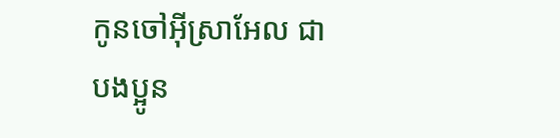កូនចៅអ៊ីស្រាអែល ជាបងប្អូន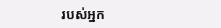របស់អ្នក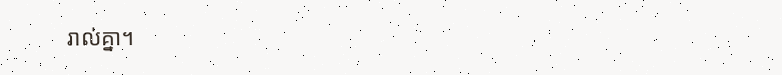រាល់គ្នា។